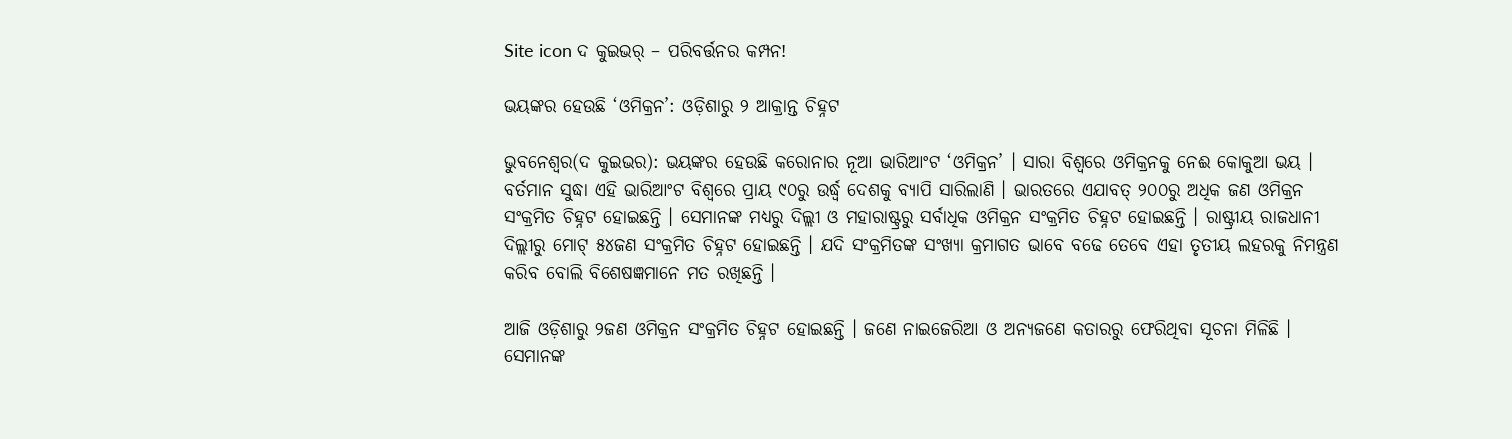Site icon ଦ କୁଇଭର୍ – ପରିବର୍ତ୍ତନର କମ୍ପନ!

ଭୟଙ୍କର ହେଉଛି ‘ଓମିକ୍ରନ’: ଓଡ଼ିଶାରୁ ୨ ଆକ୍ରାନ୍ତ ଚିହ୍ନଟ

ଭୁବନେଶ୍ୱର(ଦ କୁଇଭର): ଭୟଙ୍କର ହେଉଛି କରୋନାର ନୂଆ ଭାରିଆଂଟ ‘ଓମିକ୍ରନ’ । ସାରା ବିଶ୍ୱରେ ଓମିକ୍ରନକୁ ନେଈ କୋକୁଆ ଭୟ । ବର୍ତମାନ ସୁଦ୍ଧା ଏହି ଭାରିଆଂଟ ବିଶ୍ୱରେ ପ୍ରାୟ ୯୦ରୁ ଉର୍ଦ୍ଧ୍ୱ ଦେଶକୁ ବ୍ୟାପି ସାରିଲାଣି । ଭାରତରେ ଏଯାବତ୍ ୨୦୦ରୁ ଅଧିକ ଜଣ ଓମିକ୍ରନ ସଂକ୍ରମିତ ଚିହ୍ନଟ ହୋଇଛନ୍ତି । ସେମାନଙ୍କ ମଧ୍ୟରୁ ଦିଲ୍ଲୀ ଓ ମହାରାଷ୍ଟ୍ରରୁ ସର୍ବାଧିକ ଓମିକ୍ରନ ସଂକ୍ରମିତ ଚିହ୍ନଟ ହୋଇଛନ୍ତି । ରାଷ୍ଟ୍ରୀୟ ରାଜଧାନୀ ଦିଲ୍ଲୀରୁ ମୋଟ୍ ୫୪ଜଣ ସଂକ୍ରମିତ ଚିହ୍ନଟ ହୋଇଛନ୍ତି । ଯଦି ସଂକ୍ରମିତଙ୍କ ସଂଖ୍ୟା କ୍ରମାଗତ ଭାବେ ବଢେ ତେବେ ଏହା ତୃତୀୟ ଲହରକୁ ନିମନ୍ତ୍ରଣ କରିବ ବୋଲି ବିଶେଷଜ୍ଞମାନେ ମତ ରଖିଛନ୍ତି ।

ଆଜି ଓଡ଼ିଶାରୁ ୨ଜଣ ଓମିକ୍ରନ ସଂକ୍ରମିତ ଚିହ୍ନଟ ହୋଇଛନ୍ତି । ଜଣେ ନାଇଜେରିଆ ଓ ଅନ୍ୟଜଣେ କତାରରୁ ଫେରିଥିବା ସୂଚନା ମିଳିଛି । ସେମାନଙ୍କ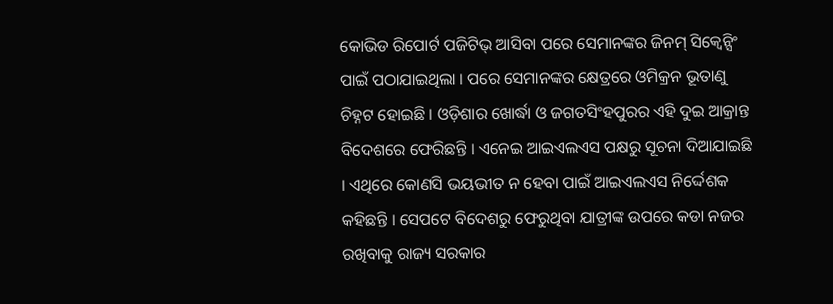କୋଭିଡ ରିପୋର୍ଟ ପଜିଟିଭ୍ ଆସିବା ପରେ ସେମାନଙ୍କର ଜିନମ୍ ସିକ୍ୱେନ୍ସିଂ ପାଇଁ ପଠାଯାଇଥିଲା । ପରେ ସେମାନଙ୍କର କ୍ଷେତ୍ରରେ ଓମିକ୍ରନ ଭୂତାଣୁ ଚିହ୍ନଟ ହୋଇଛି । ଓଡ଼ିଶାର ଖୋର୍ଦ୍ଧା ଓ ଜଗତସିଂହପୁରର ଏହି ଦୁଇ ଆକ୍ରାନ୍ତ ବିଦେଶରେ ଫେରିଛନ୍ତି । ଏନେଇ ଆଇଏଲଏସ ପକ୍ଷରୁ ସୂଚନା ଦିଆଯାଇଛି । ଏଥିରେ କୋଣସି ଭୟଭୀତ ନ ହେବା ପାଇଁ ଆଇଏଲଏସ ନିର୍ଦ୍ଦେଶକ କହିଛନ୍ତି । ସେପଟେ ବିଦେଶରୁ ଫେରୁଥିବା ଯାତ୍ରୀଙ୍କ ଉପରେ କଡା ନଜର ରଖିବାକୁ ରାଜ୍ୟ ସରକାର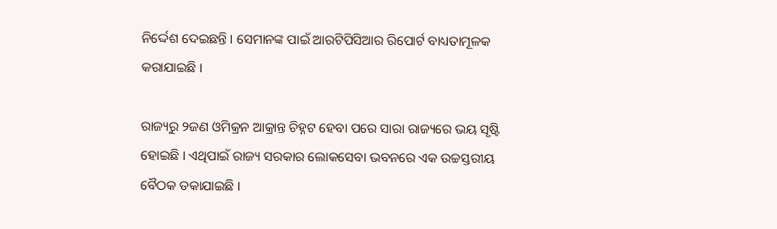ନିର୍ଦ୍ଦେଶ ଦେଇଛନ୍ତି । ସେମାନଙ୍କ ପାଇଁ ଆରଟିପିସିଆର ରିପୋର୍ଟ ବାଧ୍ୟତାମୂଳକ କରାଯାଇଛି ।

ରାଜ୍ୟରୁ ୨ଜଣ ଓମିକ୍ରନ ଆକ୍ରାନ୍ତ ଚିହ୍ନଟ ହେବା ପରେ ସାରା ରାଜ୍ୟରେ ଭୟ ସୃଷ୍ଟି ହୋଇଛି । ଏଥିପାଇଁ ରାଜ୍ୟ ସରକାର ଲୋକସେବା ଭବନରେ ଏକ ଉଚ୍ଚସ୍ତରୀୟ ବୈଠକ ଡକାଯାଇଛି ।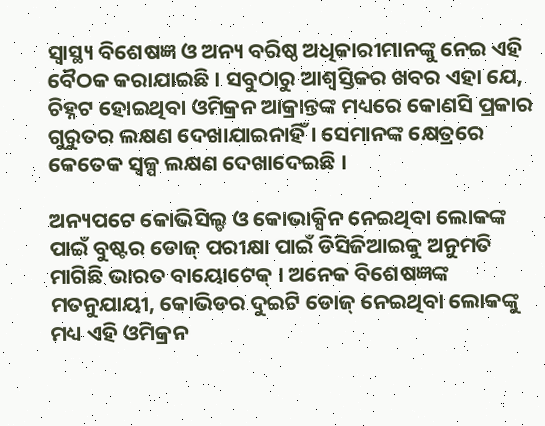ସ୍ୱାସ୍ଥ୍ୟ ବିଶେଷଜ୍ଞ ଓ ଅନ୍ୟ ବରିଷ୍ଠ ଅଧିକାରୀମାନଙ୍କୁ ନେଇ ଏହି ବୈଠକ କରାଯାଇଛି । ସବୁଠାରୁ ଆଶ୍ୱସ୍ତିକର ଖବର ଏହା ଯେ, ଚିହ୍ନଟ ହୋଇଥିବା ଓମିକ୍ରନ ଆକ୍ରାନ୍ତଙ୍କ ମଧ୍ୟରେ କୋଣସି ପ୍ରକାର ଗୁରୁତର ଲକ୍ଷଣ ଦେଖାଯାଇନାହିଁ । ସେମାନଙ୍କ କ୍ଷେତ୍ରରେ କେତେକ ସ୍ୱଳ୍ପ ଲକ୍ଷଣ ଦେଖାଦେଇଛି ।

ଅନ୍ୟପଟେ କୋଭିସିଲ୍ଡ ଓ କୋଭାକ୍ସିନ ନେଇଥିବା ଲୋକଙ୍କ ପାଇଁ ବୁଷ୍ଟର ଡୋଜ୍ ପରୀକ୍ଷା ପାଇଁ ଡିସିଜିଆଇକୁ ଅନୁମତି ମାଗିଛି ଭାରତ ବାୟୋଟେକ୍ । ଅନେକ ବିଶେଷଜ୍ଞଙ୍କ ମତନୁଯାୟୀ, କୋଭିଡର ଦୁଇଟି ଡୋଜ୍ ନେଇଥିବା ଲୋକଙ୍କୁ ମଧ୍ୟ ଏହି ଓମିକ୍ରନ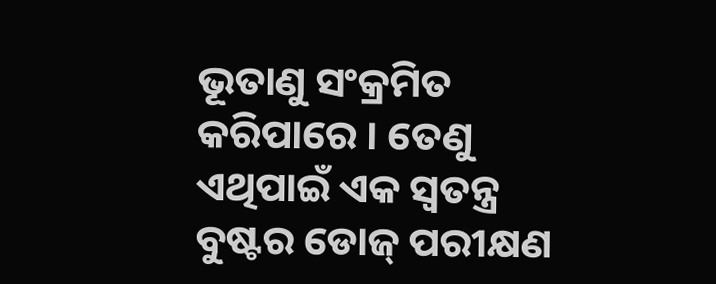ଭୂତାଣୁ ସଂକ୍ରମିତ କରିପାରେ । ତେଣୁ ଏଥିପାଇଁ ଏକ ସ୍ୱତନ୍ତ୍ର ବୁଷ୍ଟର ଡୋଜ୍ ପରୀକ୍ଷଣ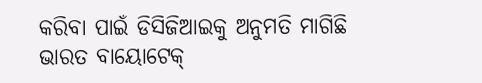କରିବା ପାଇଁ ଡିସିଜିଆଇକୁ ଅନୁମତି ମାଗିଛି ଭାରତ ବାୟୋଟେକ୍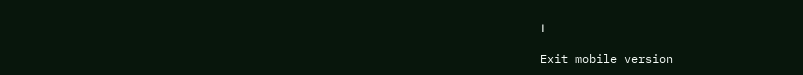।

Exit mobile version